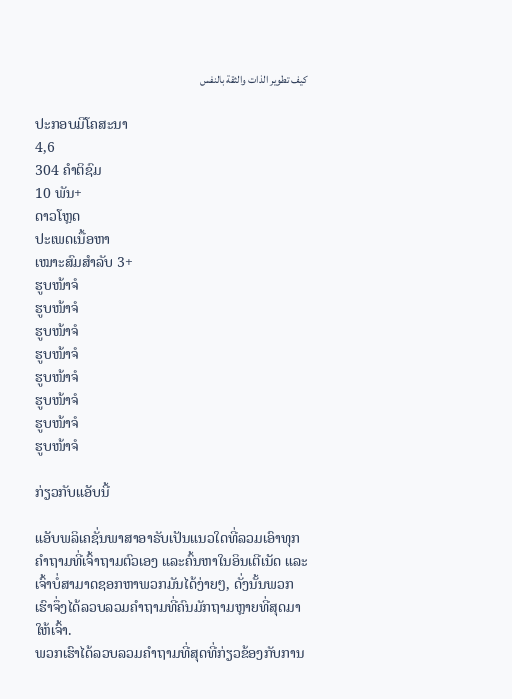كيف تطوير الذات والثقة بالنفس

ປະກອບມີໂຄສະນາ
4,6
304 ຄຳຕິຊົມ
10 ພັນ+
ດາວໂຫຼດ
ປະເພດເນື້ອຫາ
ເໝາະສົມສຳລັບ 3+
ຮູບໜ້າຈໍ
ຮູບໜ້າຈໍ
ຮູບໜ້າຈໍ
ຮູບໜ້າຈໍ
ຮູບໜ້າຈໍ
ຮູບໜ້າຈໍ
ຮູບໜ້າຈໍ
ຮູບໜ້າຈໍ

ກ່ຽວກັບແອັບນີ້

ແອັບພລິເຄຊັ່ນພາສາອາຣັບເປັນແນວໃດທີ່ລວມເອົາທຸກຄຳຖາມທີ່ເຈົ້າຖາມຕົວເອງ ແລະຄົ້ນຫາໃນອິນເຕີເນັດ ແລະເຈົ້າບໍ່ສາມາດຊອກຫາພວກມັນໄດ້ງ່າຍໆ, ດັ່ງນັ້ນພວກເຮົາຈຶ່ງໄດ້ລວບລວມຄຳຖາມທີ່ຄົນມັກຖາມຫຼາຍທີ່ສຸດມາໃຫ້ເຈົ້າ.
ພວກເຮົາໄດ້ລວບລວມຄໍາຖາມທີ່ສຸດທີ່ກ່ຽວຂ້ອງກັບການ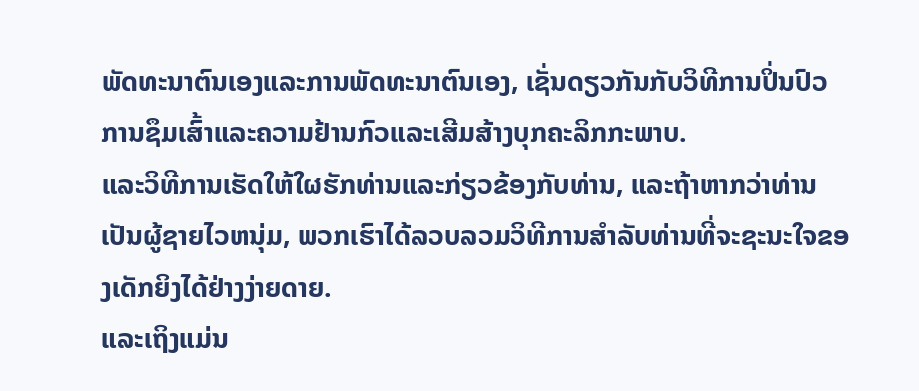ພັດທະນາຕົນເອງແລະການພັດທະນາຕົນເອງ, ເຊັ່ນດຽວກັນກັບວິທີການປິ່ນປົວການຊຶມເສົ້າແລະຄວາມຢ້ານກົວແລະເສີມສ້າງບຸກຄະລິກກະພາບ.
ແລະວິທີການເຮັດໃຫ້ໃຜຮັກທ່ານແລະກ່ຽວຂ້ອງກັບທ່ານ, ແລະຖ້າຫາກວ່າທ່ານເປັນຜູ້ຊາຍໄວຫນຸ່ມ, ພວກເຮົາໄດ້ລວບລວມວິທີການສໍາລັບທ່ານທີ່ຈະຊະນະໃຈຂອງເດັກຍິງໄດ້ຢ່າງງ່າຍດາຍ.
ແລະເຖິງແມ່ນ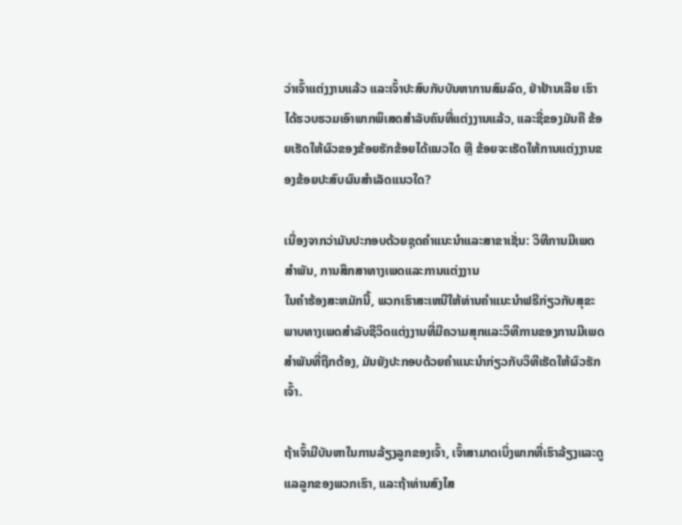ວ່າເຈົ້າແຕ່ງງານແລ້ວ ແລະເຈົ້າປະສົບກັບບັນຫາການສົມລົດ, ຢ່າຢ້ານເລີຍ ເຮົາໄດ້ຮວບຮວມເອົາພາກພິເສດສຳລັບຄົນທີ່ແຕ່ງງານແລ້ວ, ແລະຊື່ຂອງມັນຄື ຂ້ອຍເຮັດໃຫ້ຜົວຂອງຂ້ອຍຮັກຂ້ອຍໄດ້ແນວໃດ ຫຼື ຂ້ອຍຈະເຮັດໃຫ້ການແຕ່ງງານຂອງຂ້ອຍປະສົບຜົນສຳເລັດແນວໃດ?

ເນື່ອງຈາກວ່າມັນປະກອບດ້ວຍຊຸດຄໍາແນະນໍາແລະສາຂາເຊັ່ນ: ວິທີການມີເພດສໍາພັນ, ການສຶກສາທາງເພດແລະການແຕ່ງງານ
ໃນຄໍາຮ້ອງສະຫມັກນີ້, ພວກເຮົາສະເຫນີໃຫ້ທ່ານຄໍາແນະນໍາຟຣີກ່ຽວກັບສຸຂະພາບທາງເພດສໍາລັບຊີວິດແຕ່ງງານທີ່ມີຄວາມສຸກແລະວິທີການຂອງການມີເພດສໍາພັນທີ່ຖືກຕ້ອງ, ມັນຍັງປະກອບດ້ວຍຄໍາແນະນໍາກ່ຽວກັບວິທີເຮັດໃຫ້ຜົວຮັກເຈົ້າ.

ຖ້າເຈົ້າມີບັນຫາໃນການລ້ຽງລູກຂອງເຈົ້າ, ເຈົ້າສາມາດເບິ່ງພາກທີ່ເຮົາລ້ຽງແລະດູແລລູກຂອງພວກເຮົາ, ແລະຖ້າທ່ານສົງໄສ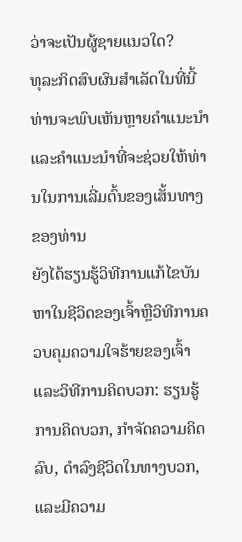ວ່າຈະເປັນຜູ້ຊາຍແນວໃດ?
ທຸລະກິດສົບຜົນສໍາເລັດໃນທີ່ນີ້ທ່ານຈະພົບເຫັນຫຼາຍຄໍາແນະນໍາແລະຄໍາແນະນໍາທີ່ຈະຊ່ວຍໃຫ້ທ່ານໃນການເລີ່ມຕົ້ນຂອງເສັ້ນທາງຂອງທ່ານ
ຍັງໄດ້ຮຽນຮູ້ວິທີການແກ້ໄຂບັນຫາໃນຊີວິດຂອງເຈົ້າຫຼືວິທີການຄວບຄຸມຄວາມໃຈຮ້າຍຂອງເຈົ້າ
ແລະວິທີການຄິດບວກ: ຮຽນຮູ້ການຄິດບວກ, ກໍາຈັດຄວາມຄິດລົບ, ດໍາລົງຊີວິດໃນທາງບວກ, ແລະມີຄວາມ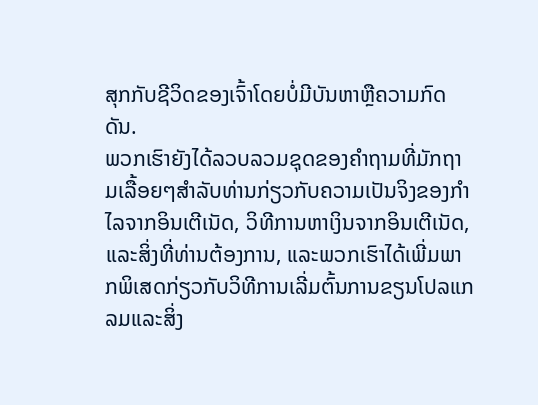ສຸກກັບຊີວິດຂອງເຈົ້າໂດຍບໍ່ມີບັນຫາຫຼືຄວາມກົດດັນ.
ພວກເຮົາຍັງໄດ້ລວບລວມຊຸດຂອງຄໍາຖາມທີ່ມັກຖາມເລື້ອຍໆສໍາລັບທ່ານກ່ຽວກັບຄວາມເປັນຈິງຂອງກໍາໄລຈາກອິນເຕີເນັດ, ວິທີການຫາເງິນຈາກອິນເຕີເນັດ, ແລະສິ່ງທີ່ທ່ານຕ້ອງການ, ແລະພວກເຮົາໄດ້ເພີ່ມພາກພິເສດກ່ຽວກັບວິທີການເລີ່ມຕົ້ນການຂຽນໂປລແກລມແລະສິ່ງ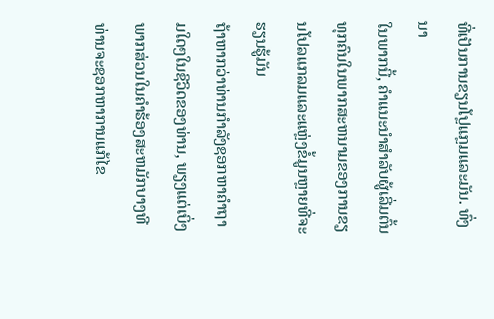ທີ່ເປັນການຂຽນໂປຼແກຼມແລະມັນ. ທົ່ງນາ
ໃນພາກນີ້, ຄໍາແນະນໍາສໍາລັບຜູ້ເລີ່ມຕົ້ນທຸກຄົນໃນພາກສະຫນາມຂອງການຂຽນໂປລແກລມແລະແຫຼ່ງຂໍ້ມູນຫຼາຍທີ່ຈະຮຽນຮູ້ມັນ
ຖ້າຫາກວ່າທ່ານກໍາລັງຊອກຫາຄໍາຖາມໃດໆໃນຊີວິດຂອງທ່ານ, ພຽງແຕ່ເບິ່ງພາກສ່ວນໃນຄໍາຮ້ອງສະຫມັກບາງທີທ່ານຈະຊອກຫາການແກ້ໄຂ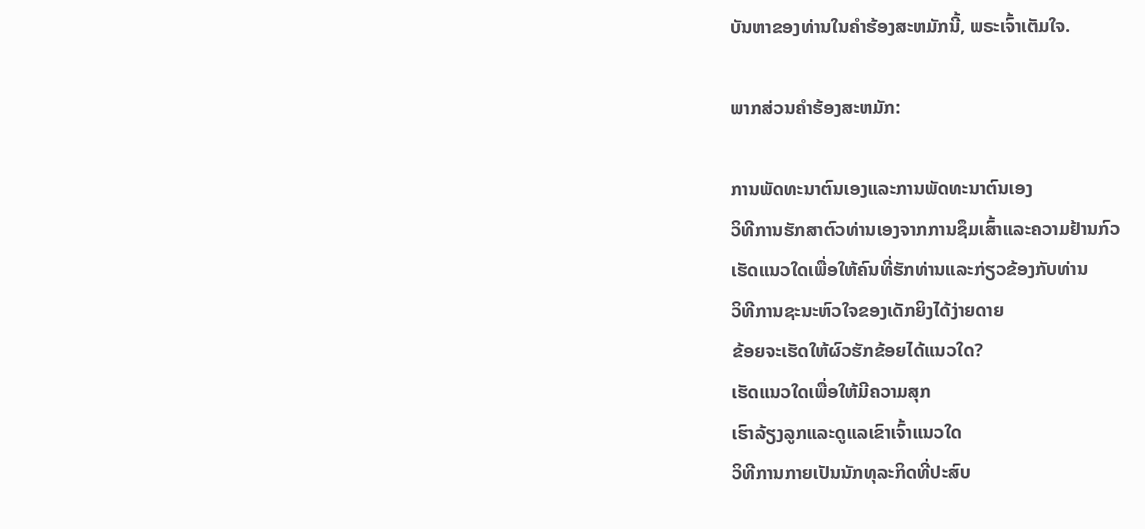ບັນຫາຂອງທ່ານໃນຄໍາຮ້ອງສະຫມັກນີ້, ພຣະເຈົ້າເຕັມໃຈ.

ພາກສ່ວນຄໍາຮ້ອງສະຫມັກ:

ການພັດທະນາຕົນເອງແລະການພັດທະນາຕົນເອງ
ວິທີການຮັກສາຕົວທ່ານເອງຈາກການຊຶມເສົ້າແລະຄວາມຢ້ານກົວ
ເຮັດແນວໃດເພື່ອໃຫ້ຄົນທີ່ຮັກທ່ານແລະກ່ຽວຂ້ອງກັບທ່ານ
ວິທີການຊະນະຫົວໃຈຂອງເດັກຍິງໄດ້ງ່າຍດາຍ
ຂ້ອຍຈະເຮັດໃຫ້ຜົວຮັກຂ້ອຍໄດ້ແນວໃດ?
ເຮັດແນວໃດເພື່ອໃຫ້ມີຄວາມສຸກ
ເຮົາລ້ຽງລູກແລະດູແລເຂົາເຈົ້າແນວໃດ
ວິທີການກາຍເປັນນັກທຸລະກິດທີ່ປະສົບ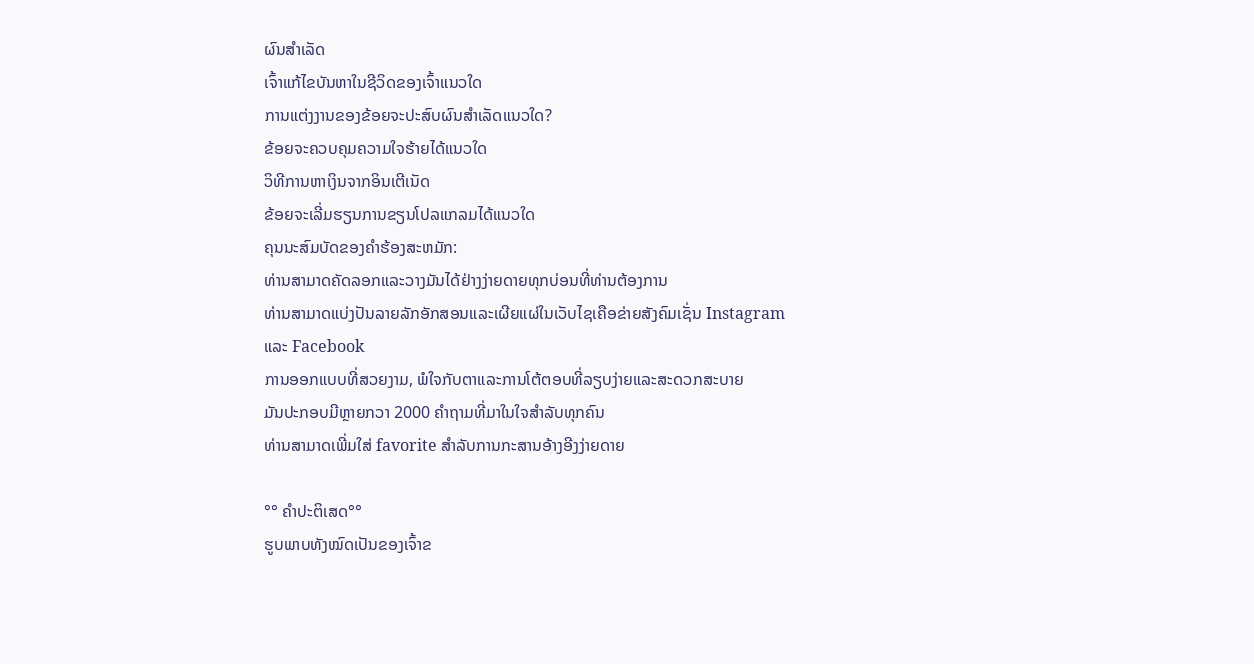ຜົນສໍາເລັດ
ເຈົ້າແກ້ໄຂບັນຫາໃນຊີວິດຂອງເຈົ້າແນວໃດ
ການແຕ່ງງານຂອງຂ້ອຍຈະປະສົບຜົນສໍາເລັດແນວໃດ?
ຂ້ອຍຈະຄວບຄຸມຄວາມໃຈຮ້າຍໄດ້ແນວໃດ
ວິທີການຫາເງິນຈາກອິນເຕີເນັດ
ຂ້ອຍຈະເລີ່ມຮຽນການຂຽນໂປລແກລມໄດ້ແນວໃດ
ຄຸນນະສົມບັດຂອງຄໍາຮ້ອງສະຫມັກ:
ທ່ານສາມາດຄັດລອກແລະວາງມັນໄດ້ຢ່າງງ່າຍດາຍທຸກບ່ອນທີ່ທ່ານຕ້ອງການ
ທ່ານສາມາດແບ່ງປັນລາຍລັກອັກສອນແລະເຜີຍແຜ່ໃນເວັບໄຊເຄືອຂ່າຍສັງຄົມເຊັ່ນ Instagram ແລະ Facebook
ການອອກແບບທີ່ສວຍງາມ, ພໍໃຈກັບຕາແລະການໂຕ້ຕອບທີ່ລຽບງ່າຍແລະສະດວກສະບາຍ
ມັນປະກອບມີຫຼາຍກວາ 2000 ຄໍາຖາມທີ່ມາໃນໃຈສໍາລັບທຸກຄົນ
ທ່ານສາມາດເພີ່ມໃສ່ favorite ສໍາລັບການກະສານອ້າງອີງງ່າຍດາຍ

°° ຄຳປະຕິເສດ°°
ຮູບພາບທັງໝົດເປັນຂອງເຈົ້າຂ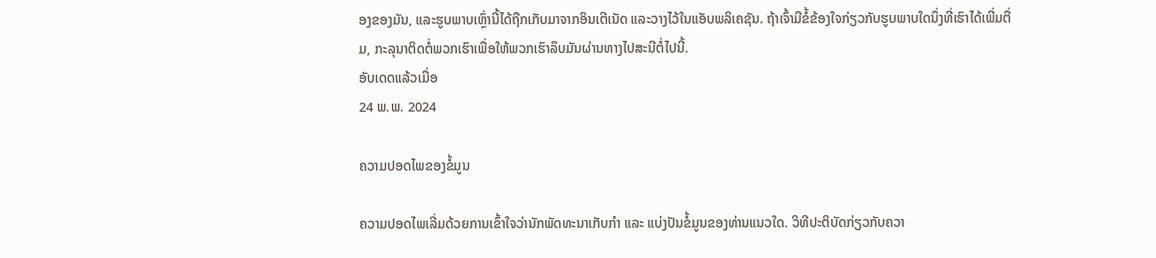ອງຂອງມັນ, ແລະຮູບພາບເຫຼົ່ານີ້ໄດ້ຖືກເກັບມາຈາກອິນເຕີເນັດ ແລະວາງໄວ້ໃນແອັບພລິເຄຊັນ. ຖ້າເຈົ້າມີຂໍ້ຂ້ອງໃຈກ່ຽວກັບຮູບພາບໃດນຶ່ງທີ່ເຮົາໄດ້ເພີ່ມຕື່ມ, ກະລຸນາຕິດຕໍ່ພວກເຮົາເພື່ອໃຫ້ພວກເຮົາລຶບມັນຜ່ານທາງໄປສະນີຕໍ່ໄປນີ້.
ອັບເດດແລ້ວເມື່ອ
24 ພ.ພ. 2024

ຄວາມປອດໄພຂອງຂໍ້ມູນ

ຄວາມປອດໄພເລີ່ມດ້ວຍການເຂົ້າໃຈວ່ານັກພັດທະນາເກັບກຳ ແລະ ແບ່ງປັນຂໍ້ມູນຂອງທ່ານແນວໃດ. ວິທີປະຕິບັດກ່ຽວກັບຄວາ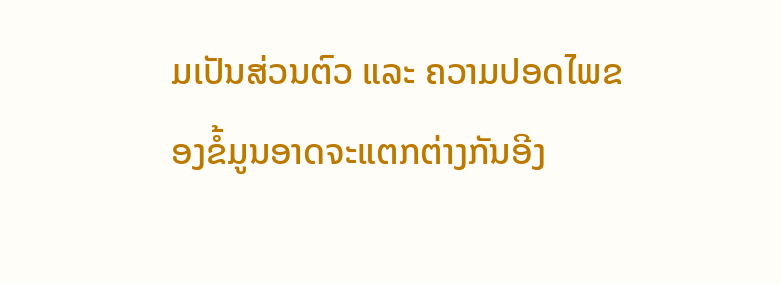ມເປັນສ່ວນຕົວ ແລະ ຄວາມປອດໄພຂອງຂໍ້ມູນອາດຈະແຕກຕ່າງກັນອີງ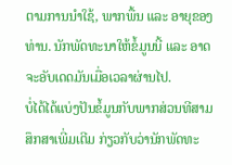ຕາມການນຳໃຊ້, ພາກພື້ນ ແລະ ອາຍຸຂອງທ່ານ. ນັກພັດທະນາໃຫ້ຂໍ້ມູນນີ້ ແລະ ອາດຈະອັບເດດມັນເມື່ອເວລາຜ່ານໄປ.
ບໍ່ໄດ້ໄດ້ແບ່ງປັນຂໍ້ມູນກັບພາກສ່ວນທີສາມ
ສຶກສາເພີ່ມເຕີມ ກ່ຽວກັບວ່ານັກພັດທະ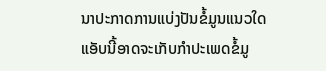ນາປະກາດການແບ່ງປັນຂໍ້ມູນແນວໃດ
ແອັບນີ້ອາດຈະເກັບກຳປະເພດຂໍ້ມູ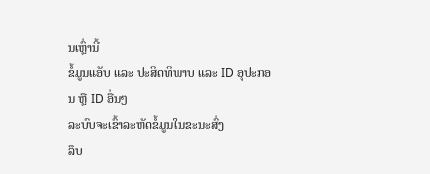ນເຫຼົ່ານີ້
ຂໍ້ມູນແອັບ ແລະ ປະສິດທິພາບ ແລະ ID ອຸປະກອນ ຫຼື ID ອື່ນໆ
ລະບົບຈະເຂົ້າລະຫັດຂໍ້ມູນໃນຂະນະສົ່ງ
ລຶບ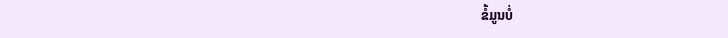ຂໍ້ມູນບໍ່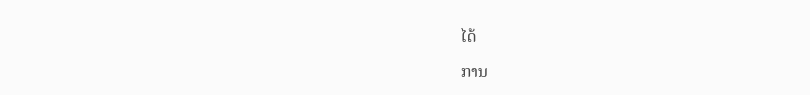ໄດ້

ການ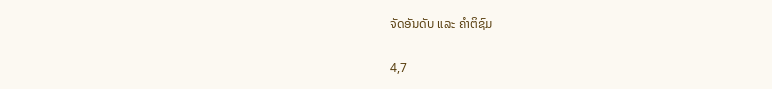ຈັດອັນດັບ ແລະ ຄຳຕິຊົມ

4,7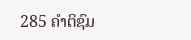285 ຄຳຕິຊົມ